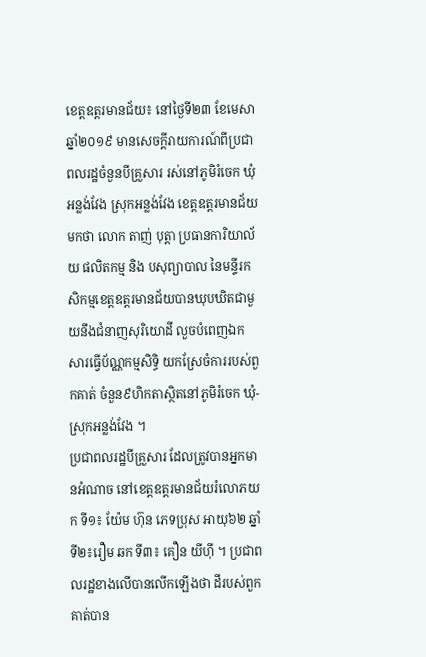ខេត្តឧត្ដរមានជ័យ៖ នៅថ្ងៃទី២៣ ខែមេសា ឆ្នាំ២០១៩ មានសេចក្ដីរាយការណ៍ពីប្រជាពលរដ្ឋចំនួនបីគ្រួសារ រស់នៅភូមិរំចេក ឃុំអន្លង់វែង ស្រុកអន្លង់វែង ខេត្តឧត្ដរមានជ័យមកថា លោក តាញ់ បុត្តា ប្រធានការិយាល័យ ផលិតកម្ម និង បសុព្យាបាល នៃមន្ទីរកសិកម្មខេត្តឧត្ដរមានជ័យបានឃុបឃិតជាមួយនឹងជំនាញសុរិយោដី លួចបំពេញឯកសារធ្វើប័ណ្ណកម្មសិទ្ធិ យកស្រែចំការរបស់ពួកគាត់ ចំនួន៩ហិកតាស្ថិតនៅភូមិរំចេក ឃុំ-ស្រុកអន្លង់វែង ។
ប្រជាពលរដ្ឋបីគ្រួសារ ដែលត្រូវបានអ្នកមានអំណាច នៅខេត្តឧត្ដរមានជ័យរំលោភយក ទី១៖ យ៉ែម ហ៊ុន ភេទប្រុស អាយុ៦២ ឆ្នាំ ទី២៖រឿម ឆក ទី៣៖ គឿន យីហ៊ី ។ ប្រជាពលរដ្ឋខាងលើបានលើកឡើងថា ដីរបស់ពួកគាត់បាន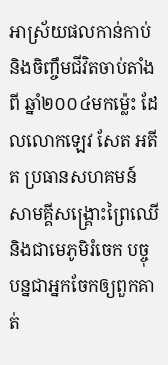អាស្រ័យផលកាន់កាប់ និងចិញ្ចឹមជីវិតចាប់តាំងពី ឆ្នាំ២០០៤មកម្ល៉េះ ដែលលោកឡេវ សែត អតីត ប្រធានសហគមន៍ សាមគ្គីសង្គ្រោះព្រៃឈើ និងជាមេភូមិរំចេក បច្ចុបន្នជាអ្នកចែកឲ្យពួកគាត់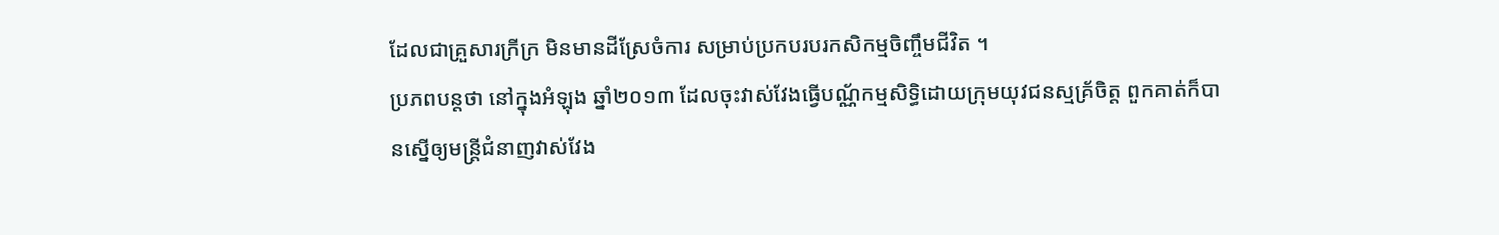ដែលជាគ្រួសារក្រីក្រ មិនមានដីស្រែចំការ សម្រាប់ប្រកបរបរកសិកម្មចិញ្ចឹមជីវិត ។
ប្រភពបន្តថា នៅក្នុងអំឡុង ឆ្នាំ២០១៣ ដែលចុះវាស់វែងធ្វើបណ្ណ័កម្មសិទ្ធិដោយក្រុមយុវជនស្មគ្រ័ចិត្ត ពួកគាត់ក៏បានស្នើឲ្យមន្រ្ដីជំនាញវាស់វែង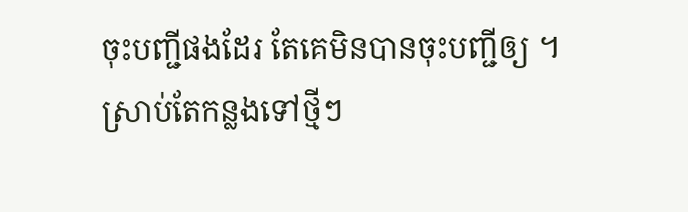ចុះបញ្ជីផងដែរ តែគេមិនបានចុះបញ្ជីឲ្យ ។
ស្រាប់តែកន្លងទៅថ្មីៗ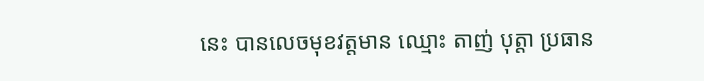នេះ បានលេចមុខវត្តមាន ឈ្មោះ តាញ់ បុត្តា ប្រធាន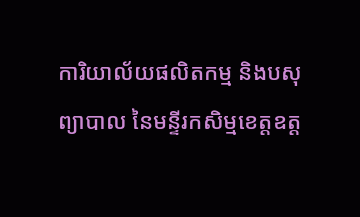ការិយាល័យផលិតកម្ម និងបសុព្យាបាល នៃមន្ទីរកសិម្មខេត្តឧត្ដ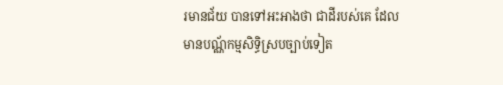រមានជ័យ បានទៅអះអាងថា ជាដីរបស់គេ ដែលមានបណ្ណ័កម្មសិទ្ធិស្របច្បាប់ទៀត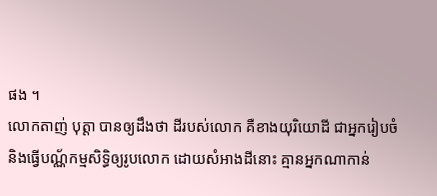ផង ។
លោកតាញ់ បុត្តា បានឲ្យដឹងថា ដីរបស់លោក គឺខាងយុរិយោដី ជាអ្នករៀបចំ និងធ្វើបណ្ណ័កម្មសិទ្ធិឲ្យរូបលោក ដោយសំអាងដីនោះ គ្មានអ្នកណាកាន់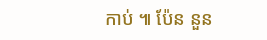កាប់ ៕ ប៉ែន នួន